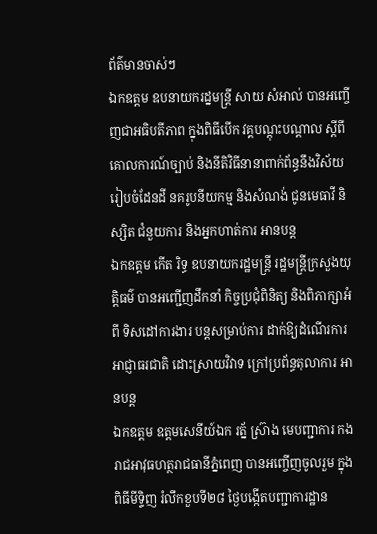ព័ត៌មានចាស់ៗ
ឯកឧត្តម ឧបនាយករដ្នមន្ត្រី សាយ សំអាល់ បានអញ្ចើញជាអធិបតីភាព ក្នុងពិធីបើក វគ្គបណ្ដុះបណ្ដាល ស្ដីពី គោលការណ៍ច្បាប់ និងនីតិវិធីនានាពាក់ព័ន្ធនឹងវិស័យរៀបចំដែនដី នគរូបនីយកម្ម និងសំណង់ ជូនមេធាវី និស្សិត ជំនួយការ និងអ្នកហាត់ការ អានបន្ត
ឯកឧត្តម កើត រិទ្ធ ឧបនាយករដ្ឋមន្រ្តី រដ្ឋមន្ត្រីក្រសួងយុត្តិធម៌ បានអញ្ជើញដឹកនាំ កិច្ចប្រជុំពិនិត្យ និងពិភាក្សាអំពី ទិសដៅការងារ បន្តសម្រាប់ការ ដាក់ឱ្យដំណើរការ អាជ្ញាធរជាតិ ដោះស្រាយវិវាទ ក្រៅប្រព័ន្ធតុលាការ អានបន្ត
ឯកឧត្តម ឧត្តមសេនីយ៍ឯក រត្ន័ ស៊្រាង មេបញ្ជាការ កងរាជអាវុធហត្ថរាជធានីភ្នំពេញ បានអញ្ចើញចូលរួម ក្នុងពិធីមីទ្ទិញ រំលឹកខួបទី២៨ ថ្ងៃបង្កើតបញ្ជាការដ្ឋាន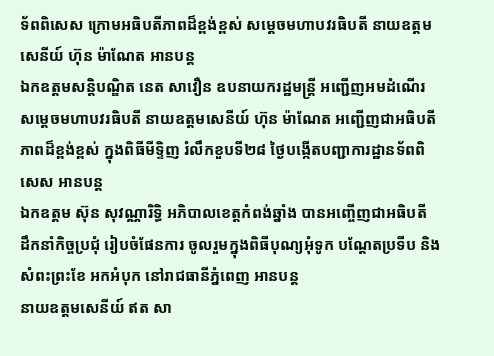ទ័ពពិសេស ក្រោមអធិបតីភាពដ៏ខ្ពង់ខ្ពស់ សម្តេចមហាបវរធិបតី នាយឧត្តមសេនីយ៍ ហ៊ុន ម៉ាណែត អានបន្ត
ឯកឧត្តមសន្តិបណ្ឌិត នេត សាវឿន ឧបនាយករដ្ឋមន្រ្តី អញ្ជើញអមដំណើរ សម្តេចមហាបវរធិបតី នាយឧត្តមសេនីយ៍ ហ៊ុន ម៉ាណែត អញ្ជើញជាអធិបតីភាពដ៏ខ្ពង់ខ្ពស់ ក្នុងពិធីមីទ្ទិញ រំលឹកខួបទី២៨ ថ្ងៃបង្កើតបញ្ជាការដ្ឋានទ័ពពិសេស អានបន្ត
ឯកឧត្តម ស៊ុន សុវណ្ណារិទ្ធិ អភិបាលខេត្តកំពង់ឆ្នាំង បានអញ្ចើញជាអធិបតី ដឹកនាំកិច្ចប្រជុំ រៀបចំផែនការ ចូលរួមក្នុងពិធីបុណ្យអុំទូក បណ្តែតប្រទីប និងសំពះព្រះខែ អកអំបុក នៅរាជធានីភ្នំពេញ អានបន្ត
នាយឧត្តមសេនីយ៍ ឥត សា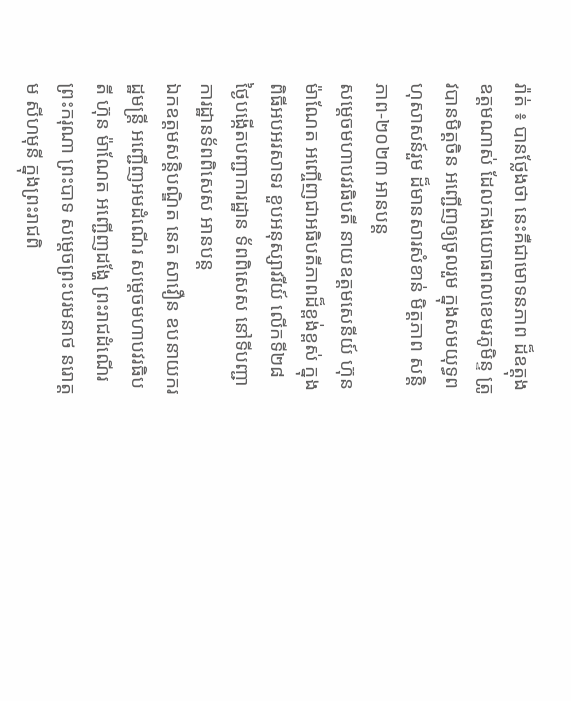រ៉ាត់ ៖ បានថ្លែងថា នេះគឺជាមោទនភាព ដ៏ឧត្តុងឧត្តមណាស់ ដែលកងយោធពលខេមរភូមិន្ទ ត្រូវបានមិត្តចិន អញ្ជើញឲ្យចូលរួម ក្នុងសមយុទ្ធពហុសាសន៍រួម ដ៏មានសារសំខាន់ មិត្តភាព សន្តិភាព-២០២៣ អានបន្ត
សម្តេចមហាបវរធិបតី នាយឧត្តមសេនីយ៍ ហ៊ុន ម៉ាណែត អញ្ចើញជាអធិបតីភាពដ៏ខ្ពង់ខ្ពស់ ក្នុងពិធីអបអរសាទរ ខួបអនុស្សាវរីយ៍ លើកទី២៨ ថ្ងៃបង្កើតបញ្ជាការដ្ឋាន ទ័ពពិសេស នៅទីបញ្ជាការដ្ឋានទ័ពពិសេស អានបន្ត
ឯកឧត្តមសន្តិបណ្ឌិត នេត សាវឿន ឧបនាយករដ្ឋមន្រ្តី អញ្ជើញអមដំណើរ សម្តេចមហាបវរធិបតី ហ៊ុន ម៉ាណែត អញ្ជើញដង្ហែ ព្រះរាជដំណើរ ព្រះករុណា ព្រះបាទ សម្តេចព្រះបរមនាថ នរោត្តម សីហមុនី ក្នុងព្រះរាជពិ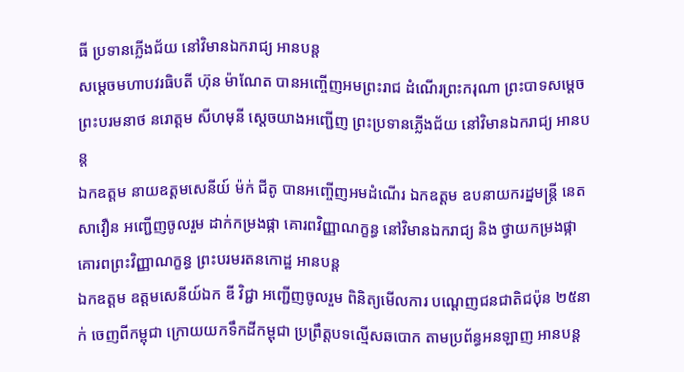ធី ប្រទានភ្លើងជ័យ នៅវិមានឯករាជ្យ អានបន្ត
សម្ដេចមហាបវរធិបតី ហ៊ុន ម៉ាណែត បានអញ្ចើញអមព្រះរាជ ដំណើរព្រះករុណា ព្រះបាទសម្តេចព្រះបរមនាថ នរោត្តម សីហមុនី ស្តេចយាងអញ្ជើញ ព្រះប្រទានភ្លើងជ័យ នៅវិមានឯករាជ្យ អានបន្ត
ឯកឧត្តម នាយឧត្តមសេនីយ៍ ម៉ក់ ជីតូ បានអញ្ចើញអមដំណើរ ឯកឧត្តម ឧបនាយករដ្នមន្ត្រី នេត សាវឿន អញ្ជើញចូលរួម ដាក់កម្រងផ្កា គោរពវិញ្ញាណក្ខន្ធ នៅវិមានឯករាជ្យ និង ថ្វាយកម្រងផ្កា គោរពព្រះវិញ្ញាណក្ខន្ធ ព្រះបរមរតនកោដ្ឋ អានបន្ត
ឯកឧត្តម ឧត្តមសេនីយ៍ឯក ឌី វិជ្ជា អញ្ជើញចូលរួម ពិនិត្យមើលការ បណ្តេញជនជាតិជប៉ុន ២៥នាក់ ចេញពីកម្ពុជា ក្រោយយកទឹកដីកម្ពុជា ប្រព្រឹត្តបទល្មើសឆបោក តាមប្រព័ន្ធអនឡាញ អានបន្ត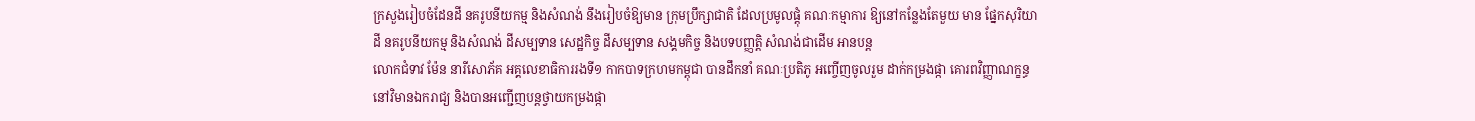ក្រសួងរៀបចំដែនដី នគរូបនីយកម្ម និងសំណង់ នឹងរៀបចំឱ្យមាន ក្រុមប្រឹក្សាជាតិ ដែលប្រមូលផ្ដុំ គណៈកម្មាការ ឱ្យនៅកន្លែងតែមួយ មាន ផ្នែកសុរិយាដី នគរូបនីយកម្ម និងសំណង់ ដីសម្បទាន សេដ្ឋកិច្ច ដីសម្បទាន សង្គមកិច្ច និងបទបញ្ញត្តិ សំណង់ជាដើម អានបន្ត
លោកជំទាវ ម៉ែន នារីសោភ័គ អគ្គលេខាធិការរងទី១ កាកបាទក្រហមកម្ពុជា បានដឹកនាំ គណៈប្រតិភូ អញ្ចើញចូលរួម ដាក់កម្រងផ្កា គោរពវិញ្ញាណក្ខន្ធ នៅវិមានឯករាជ្យ និងបានអញ្ជើញបន្តថ្វាយកម្រងផ្កា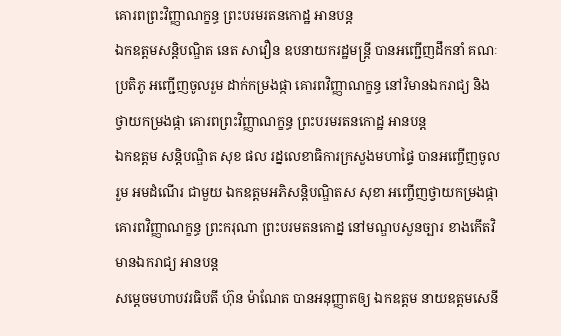គោរពព្រះវិញ្ញាណក្ខន្ធ ព្រះបរមរតនកោដ្ឋ អានបន្ត
ឯកឧត្តមសន្តិបណ្ឌិត នេត សាវឿន ឧបនាយករដ្ឋមន្រ្តី បានអញ្ជើញដឹកនាំ គណៈប្រតិភូ អញ្ជើញចូលរួម ដាក់កម្រងផ្កា គោរពវិញ្ញាណក្ខន្ធ នៅវិមានឯករាជ្យ និងថ្វាយកម្រងផ្កា គោរពព្រះវិញ្ញាណក្ខន្ធ ព្រះបរមរតនកោដ្ឋ អានបន្ត
ឯកឧត្តម សន្តិបណ្ឌិត សុខ ផល រដ្នលេខាធិការក្រសួងមហាផ្ទៃ បានអញ្ចើញចូលរួម អមដំណើរ ជាមួយ ឯកឧត្តមអភិសន្តិបណ្ឌិតស សុខា អញ្ចើញថ្វាយកម្រងផ្កា គោរពវិញ្ញាណក្ខន្ធ ព្រះករុណា ព្រះបរមតនកោដ្ន នៅមណ្ឌបសួនច្បារ ខាងកើតវិមានឯករាជ្យ អានបន្ត
សម្តេចមហាបវរធិបតី ហ៊ុន ម៉ាណែត បានអនុញ្ញាតឲ្យ ឯកឧត្តម នាយឧត្តមសេនី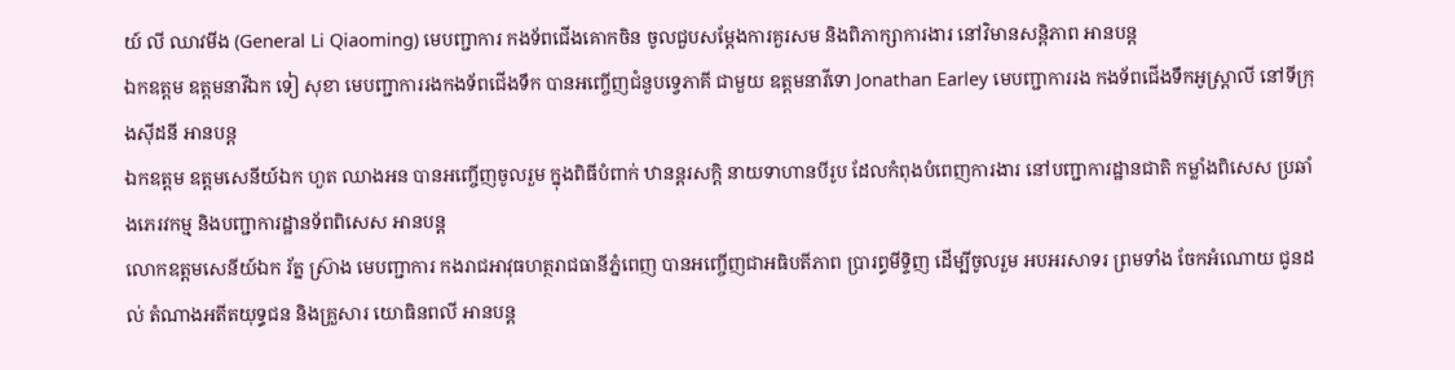យ៍ លី ឈាវមីង (General Li Qiaoming) មេបញ្ជាការ កងទ័ពជេីងគោកចិន ចូលជួបសម្ដែងការគួរសម និងពិភាក្សាការងារ នៅវិមានសន្តិភាព អានបន្ត
ឯកឧត្តម ឧត្តមនាវីឯក ទៀ សុខា មេបញ្ជាការរងកងទ័ពជើងទឹក បានអញ្ចើញជំនួបទ្វេភាគី ជាមួយ ឧត្តមនាវីទោ Jonathan Earley មេបញ្ជាការរង កងទ័ពជើងទឹកអូស្ត្រាលី នៅទីក្រុងសុីដនី អានបន្ត
ឯកឧត្តម ឧត្តមសេនីយ៍ឯក ហួត ឈាងអន បានអញ្ចើញចូលរួម ក្នុងពិធីបំពាក់ ឋានន្តរសក្តិ នាយទាហានបីរូប ដែលកំពុងបំពេញការងារ នៅបញ្ជាការដ្ឋានជាតិ កម្លាំងពិសេស ប្រឆាំងភេរវកម្ម និងបញ្ជាការដ្ឋានទ័ពពិសេស អានបន្ត
លោកឧត្តមសេនីយ៍ឯក រ័ត្ន ស្រ៊ាង មេបញ្ជាការ កងរាជអាវុធហត្ថរាជធានីភ្នំពេញ បានអញ្ចើញជាអធិបតីភាព ប្រារព្ធមីទ្ទិញ ដើម្បីចូលរួម អបអរសាទរ ព្រមទាំង ចែកអំណោយ ជូនដល់ តំណាងអតីតយុទ្ធជន និងគ្រួសារ យោធិនពលី អានបន្ត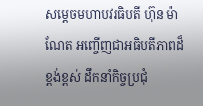សម្តេចមហាបវរធិបតី ហ៊ុន ម៉ាណែត អញ្ចើញជាអធិបតីភាពដ៏ខ្ពង់ខ្ពស់ ដឹកនាំកិច្ចប្រជុំ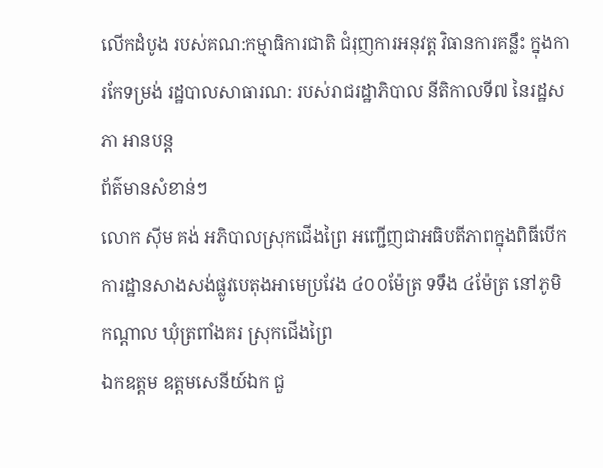លើកដំបូង របស់គណ:កម្មាធិការជាតិ ជំរុញការអនុវត្ត វិធានការគន្លឹះ ក្នុងការកែទម្រង់ រដ្ឋបាលសាធារណ: របស់រាជរដ្ឋាភិបាល នីតិកាលទី៧ នៃរដ្ឋសភា អានបន្ត
ព័ត៌មានសំខាន់ៗ
លោក ស៊ីម គង់ អភិបាលស្រុកជើងព្រៃ អញ្ជើញជាអធិបតីភាពក្នុងពិធីបើកការដ្ឋានសាងសង់ផ្លូវបេតុងអាមេប្រវែង ៤០០ម៉ែត្រ ទទឹង ៤ម៉ែត្រ នៅភូមិកណ្ដាល ឃុំត្រពាំងគរ ស្រុកជើងព្រៃ
ឯកឧត្តម ឧត្តមសេនីយ៍ឯក ជួ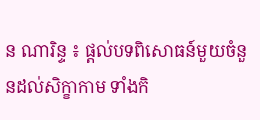ន ណារិន្ទ ៖ ផ្តល់បទពិសោធន៍មួយចំនួនដល់សិក្ខាកាម ទាំងកិ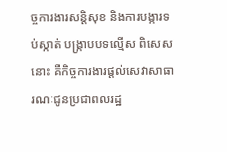ច្ចការងារសន្តិសុខ និងការបង្ការទប់ស្កាត់ បង្ក្រាបបទល្មើស ពិសេសនោះ គឺកិច្ចការងារផ្តល់សេវាសាធារណៈជូនប្រជាពលរដ្ឋ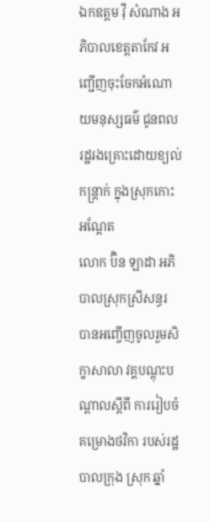ឯកឧត្ដម វ៉ី សំណាង អភិបាលខេត្តតាកែវ អញ្ជើញចុះចែកអំណោយមនុស្សធម៌ ជូនពលរដ្ឋរងគ្រោះដោយខ្យល់កន្ត្រាក់ ក្នុងស្រុកកោះអណ្តែត
លោក ប៊ិន ឡាដា អភិបាលស្រុកស្រីសន្ធរ បានអញ្ចើញចូលរួមសិក្ខាសាលា វគ្គបណ្តុះបណ្តាលស្តីពី ការរៀបចំគម្រោងថវិកា របស់រដ្ឋបាលក្រុង ស្រុក ឆ្នាំ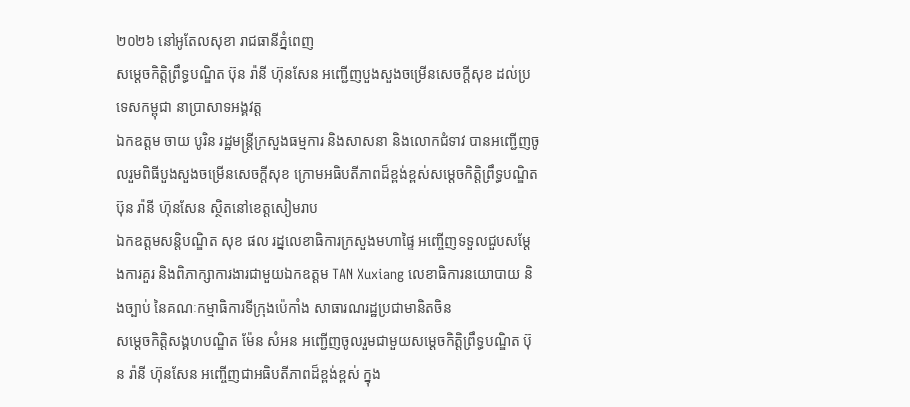២០២៦ នៅអូតែលសុខា រាជធានីភ្នំពេញ
សម្ដេចកិត្តិព្រឹទ្ធបណ្ឌិត ប៊ុន រ៉ានី ហ៊ុនសែន អញ្ជើញបួងសួងចម្រើនសេចក្តីសុខ ដល់ប្រទេសកម្ពុជា នាប្រាសាទអង្គវត្ត
ឯកឧត្តម ចាយ បូរិន រដ្ឋមន្ត្រីក្រសួងធម្មការ និងសាសនា និងលោកជំទាវ បានអញ្ជើញចូលរួមពិធីបួងសួងចម្រើនសេចក្តីសុខ ក្រោមអធិបតីភាពដ៏ខ្ពង់ខ្ពស់សម្តេចកិត្តិព្រឹទ្ធបណ្ឌិត ប៊ុន រ៉ានី ហ៊ុនសែន ស្ថិតនៅខេត្តសៀមរាប
ឯកឧត្ដមសន្តិបណ្ឌិត សុខ ផល រដ្នលេខាធិការក្រសួងមហាផ្ទៃ អញ្ចើញទទួលជួបសម្តែងការគួរ និងពិភាក្សាការងារជាមួយឯកឧត្តម TAN Xuxiang លេខាធិការនយោបាយ និងច្បាប់ នៃគណៈកម្មាធិការទីក្រុងប៉េកាំង សាធារណរដ្ឋប្រជាមានិតចិន
សម្ដេចកិត្តិសង្គហបណ្ឌិត ម៉ែន សំអន អញ្ជើញចូលរួមជាមួយសម្តេចកិត្តិព្រឹទ្ធបណ្ឌិត ប៊ុន រ៉ានី ហ៊ុនសែន អញ្ចើញជាអធិបតីភាពដ៏ខ្ពង់ខ្ពស់ ក្នុង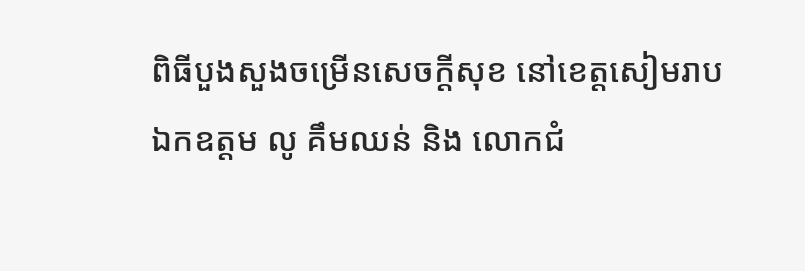ពិធីបួងសួងចម្រើនសេចក្តីសុខ នៅខេត្តសៀមរាប
ឯកឧត្តម លូ គឹមឈន់ និង លោកជំ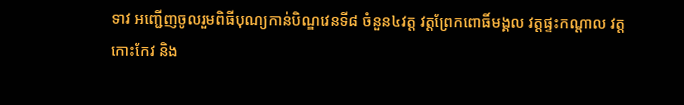ទាវ អញ្ជើញចូលរួមពិធីបុណ្យកាន់បិណ្ឌវេនទី៨ ចំនួន៤វត្ត វត្តព្រែកពោធិ៍មង្គល វត្តផ្ទះកណ្តាល វត្តកោះកែវ និង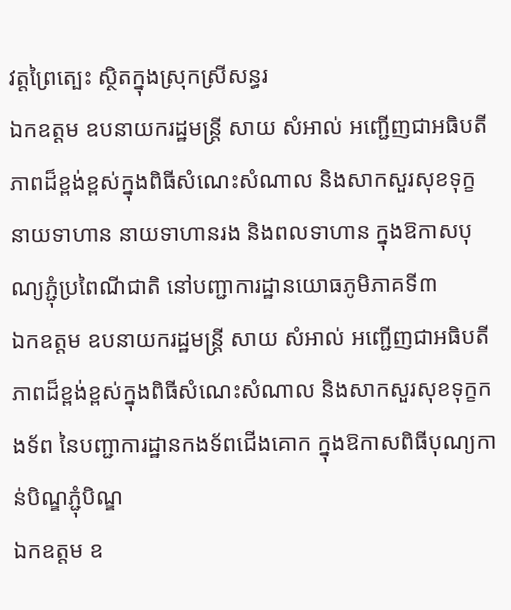វត្តព្រៃត្បេះ ស្ថិតក្នុងស្រុកស្រីសន្ធរ
ឯកឧត្តម ឧបនាយករដ្ឋមន្រ្តី សាយ សំអាល់ អញ្ជើញជាអធិបតីភាពដ៏ខ្ពង់ខ្ពស់ក្នុងពិធីសំណេះសំណាល និងសាកសួរសុខទុក្ខ នាយទាហាន នាយទាហានរង និងពលទាហាន ក្នុងឱកាសបុណ្យភ្ជុំប្រពៃណីជាតិ នៅបញ្ជាការដ្ឋានយោធភូមិភាគទី៣
ឯកឧត្តម ឧបនាយករដ្ឋមន្ត្រី សាយ សំអាល់ អញ្ជើញជាអធិបតីភាពដ៏ខ្ពង់ខ្ពស់ក្នុងពិធីសំណេះសំណាល និងសាកសួរសុខទុក្ខកងទ័ព នៃបញ្ជាការដ្ឋានកងទ័ពជើងគោក ក្នុងឱកាសពិធីបុណ្យកាន់បិណ្ឌភ្ជុំបិណ្ឌ
ឯកឧត្តម ឧ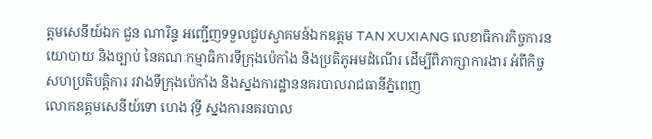ត្តមសេនីយ៍ឯក ជួន ណារិន្ទ អញ្ជើញទទួលជួបស្វាគមន៍ឯកឧត្តម TAN XUXIANG លេខាធិការកិច្ចការនយោបាយ និងច្បាប់ នៃគណៈកម្មាធិការទីក្រុងប៉េកាំង និងប្រតិភូអមដំណើរ ដើម្បីពិភាក្សាការងារ អំពីកិច្ចសហប្រតិបត្តិការ រវាងទីក្រុងប៉េកាំង និងស្នងការដ្ឋាននគរបាលរាជធានីភ្នំពេញ
លោកឧត្តមសេនីយ៍ទោ ហេង វុទ្ធី ស្នងការនគរបាល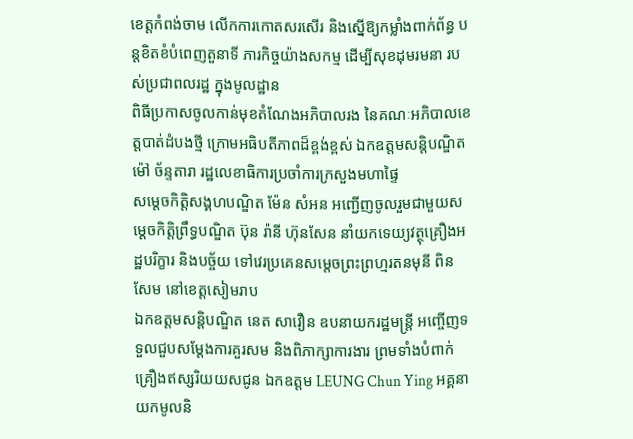ខេត្តកំពង់ចាម លើកការកោតសរសើរ និងស្នើឱ្យកម្លាំងពាក់ព័ន្ធ បន្ដខិតខំបំពេញតួនាទី ភារកិច្ចយ៉ាងសកម្ម ដើម្បីសុខដុមរមនា របស់ប្រជាពលរដ្ឋ ក្នុងមូលដ្ឋាន
ពិធីប្រកាសចូលកាន់មុខតំណែងអភិបាលរង នៃគណៈអភិបាលខេត្តបាត់ដំបងថ្មី ក្រោមអធិបតីភាពដ៏ខ្ពង់ខ្ពស់ ឯកឧត្តមសន្តិបណ្ឌិត ម៉ៅ ច័ន្ទតារា រដ្ឋលេខាធិការប្រចាំការក្រសួងមហាផ្ទៃ
សម្ដេចកិត្តិសង្គហបណ្ឌិត ម៉ែន សំអន អញ្ជើញចូលរួមជាមួយសម្តេចកិត្តិព្រឹទ្ធបណ្ឌិត ប៊ុន រ៉ានី ហ៊ុនសែន នាំយកទេយ្យវត្ថុគ្រឿងអដ្ឋបរិក្ខារ និងបច្ច័យ ទៅវេរប្រគេនសម្តេចព្រះព្រហ្មរតនមុនី ពិន សែម នៅខេត្តសៀមរាប
ឯកឧត្តមសន្តិបណ្ឌិត នេត សាវឿន ឧបនាយករដ្ឋមន្ត្រី អញ្ចើញទទួលជួបសម្តែងការគួរសម និងពិភាក្សាការងារ ព្រមទាំងបំពាក់គ្រឿងឥស្សរិយយសជូន ឯកឧត្តម LEUNG Chun Ying អគ្គនាយកមូលនិ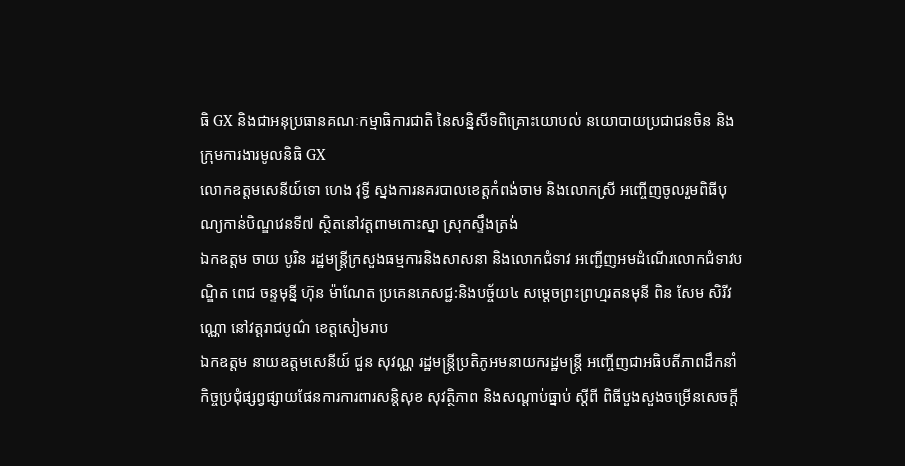ធិ GX និងជាអនុប្រធានគណៈកម្មាធិការជាតិ នៃសន្និសីទពិគ្រោះយោបល់ នយោបាយប្រជាជនចិន និងក្រុមការងារមូលនិធិ GX
លោកឧត្តមសេនីយ៍ទោ ហេង វុទ្ធី ស្នងការនគរបាលខេត្តកំពង់ចាម និងលោកស្រី អញ្ចើញចូលរួមពិធីបុណ្យកាន់បិណ្ឌវេនទី៧ ស្ថិតនៅវត្តពាមកោះស្នា ស្រុកស្ទឹងត្រង់
ឯកឧត្តម ចាយ បូរិន រដ្ឋមន្ត្រីក្រសួងធម្មការនិងសាសនា និងលោកជំទាវ អញ្ជើញអមដំណើរលោកជំទាវបណ្ឌិត ពេជ ចន្ទមុន្នី ហ៊ុន ម៉ាណែត ប្រគេនភេសជ្ជ:និងបច្ច័យ៤ សម្តេចព្រះព្រហ្មរតនមុនី ពិន សែម សិរីវណ្ណោ នៅវត្តរាជបូណ៌ ខេត្តសៀមរាប
ឯកឧត្តម នាយឧត្តមសេនីយ៍ ជួន សុវណ្ណ រដ្ឋមន្ត្រីប្រតិភូអមនាយករដ្ឋមន្ត្រី អញ្ចើញជាអធិបតីភាពដឹកនាំកិច្ចប្រជុំផ្សព្វផ្សាយផែនការការពារសន្តិសុខ សុវត្ថិភាព និងសណ្តាប់ធ្នាប់ ស្តីពី ពិធីបួងសួងចម្រើនសេចក្តី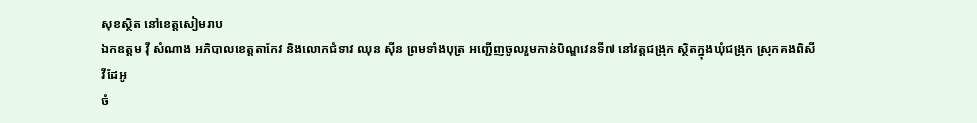សុខស្ថិត នៅខេត្តសៀមរាប
ឯកឧត្តម វ៉ី សំណាង អភិបាលខេត្តតាកែវ និងលោកជំទាវ ឈុន ស៊ីន ព្រមទាំងបុត្រ អញ្ជើញចូលរួមកាន់បិណ្ឌវេនទី៧ នៅវត្តជង្រុក ស្ថិតក្នុងឃុំជង្រុក ស្រុកគងពិសី
វីដែអូ
ចំ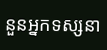នួនអ្នកទស្សនា